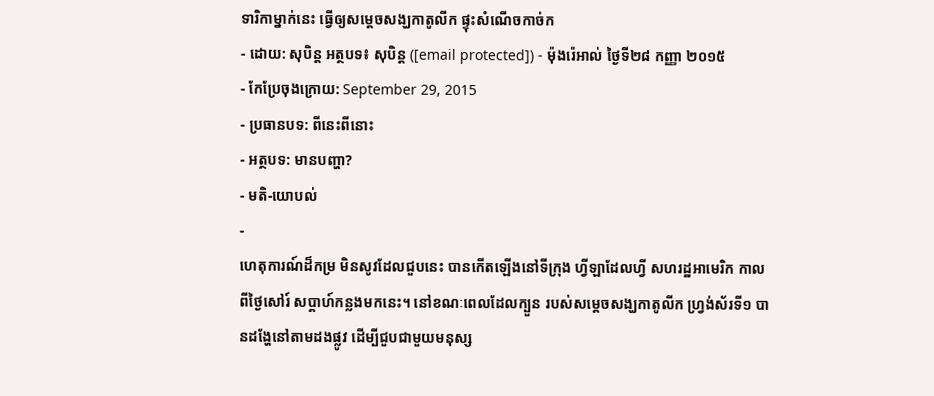ទារិកាម្នាក់នេះ ធ្វើឲ្យសម្ដេចសង្ឃកាតូលីក ផ្ទុះសំណើចកាច់ក
- ដោយ: សុបិន្ដ អត្ថបទ៖ សុបិន្ត ([email protected]) - ម៉ុងរ៉េអាល់ ថ្ងៃទី២៨ កញ្ញា ២០១៥
- កែប្រែចុងក្រោយ: September 29, 2015
- ប្រធានបទ: ពីនេះពីនោះ
- អត្ថបទ: មានបញ្ហា?
- មតិ-យោបល់
-
ហេតុការណ៍ដ៏កម្រ មិនសូវដែលជួបនេះ បានកើតឡើងនៅទីក្រុង ហ្វីឡាដែលហ្វី សហរដ្ឋអាមេរិក កាលពីថ្ងៃសៅរ៍ សប្ដាហ៍កន្លងមកនេះ។ នៅខណៈពេលដែលក្បួន របស់សម្ដេចសង្ឃកាតូលីក ហ្វ្រង់ស័រទី១ បានដង្ហែនៅតាមដងផ្លូវ ដើម្បីជួបជាមួយមនុស្ស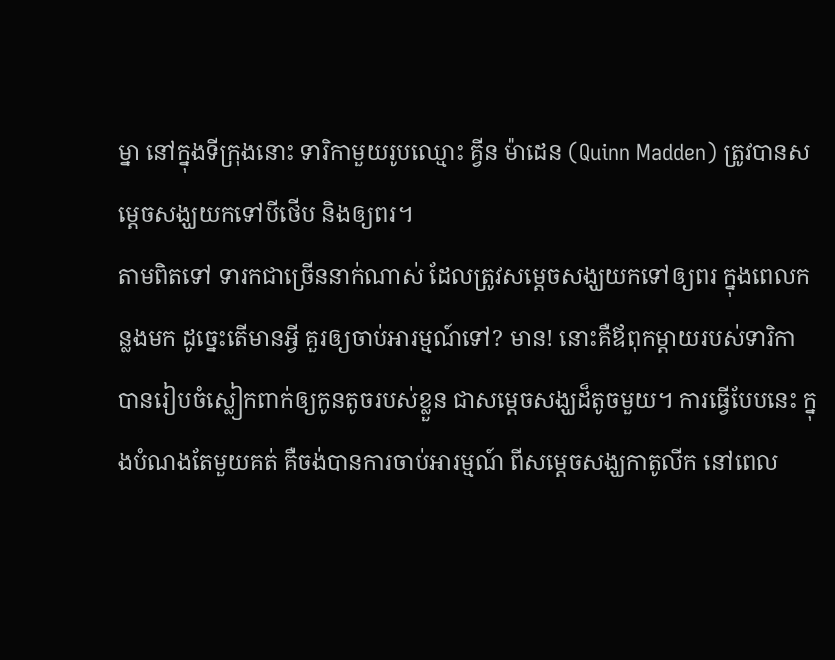ម្នា នៅក្នុងទីក្រុងនោះ ទារិកាមួយរូបឈ្មោះ គ្វីន ម៉ាដេន (Quinn Madden) ត្រូវបានសម្ដេចសង្ឃយកទៅបីថើប និងឲ្យពរ។
តាមពិតទៅ ទារកជាច្រើននាក់ណាស់ ដែលត្រូវសម្ដេចសង្ឃយកទៅឲ្យពរ ក្នុងពេលកន្លងមក ដូច្នេះតើមានអ្វី គួរឲ្យចាប់អារម្មណ៍ទៅ? មាន! នោះគឺឪពុកម្ដាយរបស់ទារិកា បានរៀបចំស្លៀកពាក់ឲ្យកូនតូចរបស់ខ្លួន ជាសម្ដេចសង្ឃដ៏តូចមួយ។ ការធ្វើបែបនេះ ក្នុងបំណងតែមួយគត់ គឺចង់បានការចាប់អារម្មណ៍ ពីសម្ដេចសង្ឃកាតូលីក នៅពេល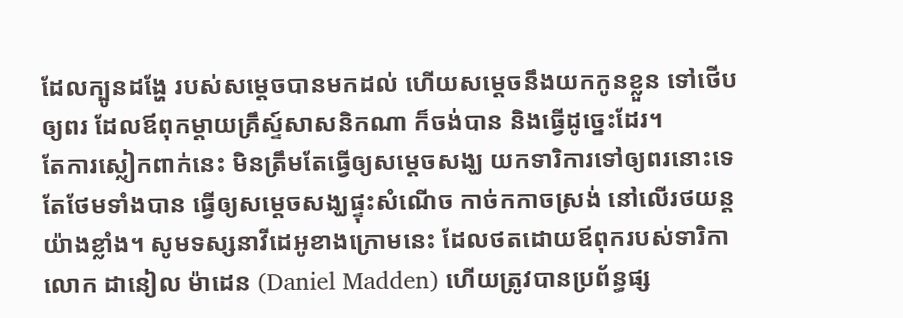ដែលក្បូនដង្ហែ របស់សម្ដេចបានមកដល់ ហើយសម្ដេចនឹងយកកូនខ្លួន ទៅថើបឲ្យពរ ដែលឪពុកម្ដាយគ្រឹស្ទ៍សាសនិកណា ក៏ចង់បាន និងធ្វើដូច្នេះដែរ។
តែការស្លៀកពាក់នេះ មិនត្រឹមតែធ្វើឲ្យសម្ដេចសង្ឃ យកទារិការទៅឲ្យពរនោះទេ តែថែមទាំងបាន ធ្វើឲ្យសម្ដេចសង្ឃផ្ទុះសំណើច កាច់កកាចស្រង់ នៅលើរថយន្ដយ៉ាងខ្លាំង។ សូមទស្សនាវីដេអូខាងក្រោមនេះ ដែលថតដោយឪពុករបស់ទារិកា លោក ដានៀល ម៉ាដេន (Daniel Madden) ហើយត្រូវបានប្រព័ន្ធផ្ស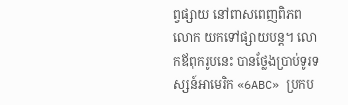ព្វផ្សាយ នៅពាសពេញពិភពលោក យកទៅផ្សាយបន្ត។ លោកឪពុករូបនេះ បានថ្លែងប្រាប់ទូរទស្សន៍អាមេរិក «6ABC» ប្រកប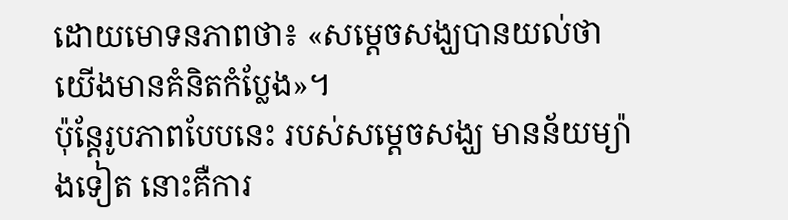ដោយមោទនភាពថា៖ «សម្ដេចសង្ឃបានយល់ថា យើងមានគំនិតកំប្លែង»។
ប៉ុន្តែរូបភាពបែបនេះ របស់សម្ដេចសង្ឃ មានន័យម្យ៉ាងទៀត នោះគឺការ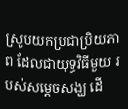ស្រូបយកប្រជាប្រិយភាព ដែលជាយុទ្ធវិធីមួយ របស់សម្ដេចសង្ឃ ដើ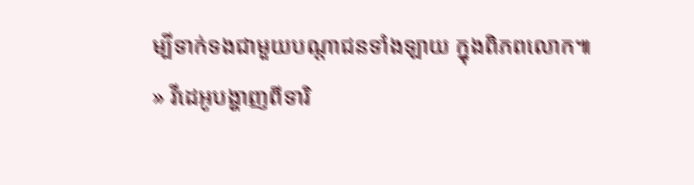ម្បីទាក់ទងជាមួយបណ្ដាជនទាំងឡាយ ក្នុងពិភពលោក៕
» វីដេអូបង្ហាញពីទារិ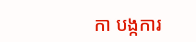កា បង្កការ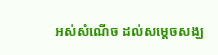អស់សំណើច ដល់សម្ដេចសង្ឃ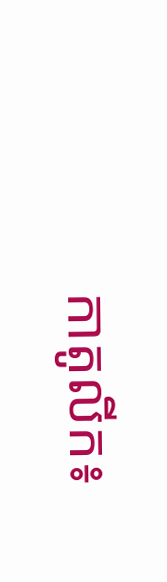កាតូលីក៖